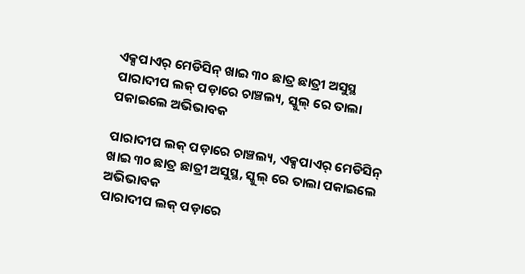ଏକ୍ସପାଏର୍ ମେଡିସିନ୍ ଖାଇ ୩୦ ଛାତ୍ର ଛାତ୍ରୀ ଅସୁସ୍ଥ
ପାରାଦୀପ ଲକ୍ ପଡ଼ାରେ ଚାଞ୍ଚଲ୍ୟ, ସ୍କୁଲ୍ ରେ ତାଲା ପକାଇଲେ ଅଭିଭାବକ

ପାରାଦୀପ ଲକ୍ ପଡ଼ାରେ ଚାଞ୍ଚଲ୍ୟ, ଏକ୍ସପାଏର୍ ମେଡିସିନ୍ ଖାଇ ୩୦ ଛାତ୍ର ଛାତ୍ରୀ ଅସୁସ୍ଥ, ସ୍କୁଲ୍ ରେ ତାଲା ପକାଇଲେ ଅଭିଭାବକ
ପାରାଦୀପ ଲକ୍ ପଡ଼ାରେ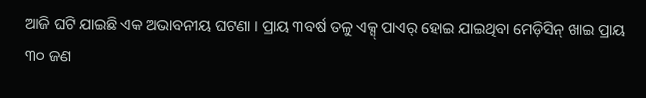ଆଜି ଘଟି ଯାଇଛି ଏକ ଅଭାବନୀୟ ଘଟଣା । ପ୍ରାୟ ୩ବର୍ଷ ତଳୁ ଏକ୍ସ୍ ପାଏର୍ ହୋଇ ଯାଇଥିବା ମେଡ଼ିସିନ୍ ଖାଇ ପ୍ରାୟ ୩୦ ଜଣ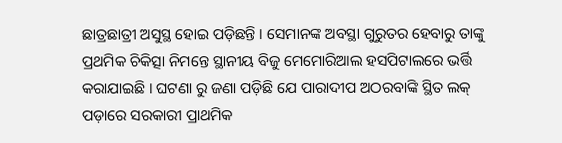ଛାତ୍ରଛାତ୍ରୀ ଅସୁସ୍ଥ ହୋଇ ପଡ଼ିଛନ୍ତି । ସେମାନଙ୍କ ଅବସ୍ଥା ଗୁରୁତର ହେବାରୁ ତାଙ୍କୁ ପ୍ରଥମିକ ଚିକିତ୍ସା ନିମନ୍ତେ ସ୍ଥାନୀୟ ବିଜୁ ମେମୋରିଆଲ ହସପିଟାଲରେ ଭର୍ତ୍ତି କରାଯାଇଛି । ଘଟଣା ରୁ ଜଣା ପଡ଼ିଛି ଯେ ପାରାଦୀପ ଅଠରବାଙ୍କି ସ୍ଥିତ ଲକ୍ ପଡ଼ାରେ ସରକାରୀ ପ୍ରାଥମିକ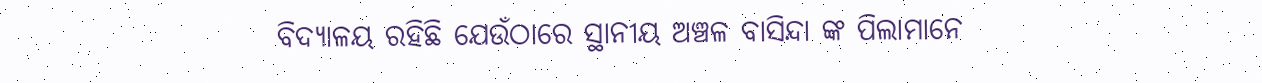ବିଦ୍ୟାଳୟ ରହିଛି ଯେଉଁଠାରେ ସ୍ଥାନୀୟ ଅଞ୍ଚଳ ବାସିନ୍ଦା ଙ୍କ ପିଲାମାନେ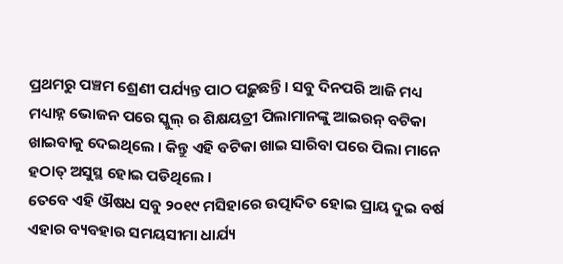ପ୍ରଥମରୁ ପଞ୍ଚମ ଶ୍ରେଣୀ ପର୍ଯ୍ୟନ୍ତ ପାଠ ପଢ଼ୁଛନ୍ତି । ସବୁ ଦିନପରି ଆଜି ମଧ୍ୟ ମଧ୍ୟାହ୍ନ ଭୋଜନ ପରେ ସ୍କୁଲ୍ ର ଶିକ୍ଷୟତ୍ରୀ ପିଲାମାନଙ୍କୁ ଆଇରନ୍ ବଟିକା ଖାଇବାକୁ ଦେଇଥିଲେ । କିନ୍ତୁ ଏହି ବଟିକା ଖାଇ ସାରିବା ପରେ ପିଲା ମାନେ ହଠାତ୍ ଅସୁସ୍ଥ ହୋଇ ପଡିଥିଲେ ।
ତେବେ ଏହି ଔଷଧ ସବୁ ୨୦୧୯ ମସିହାରେ ଉତ୍ପାଦିତ ହୋଇ ପ୍ରାୟ ଦୁଇ ବର୍ଷ ଏହାର ବ୍ୟବହାର ସମୟସୀମା ଧାର୍ଯ୍ୟ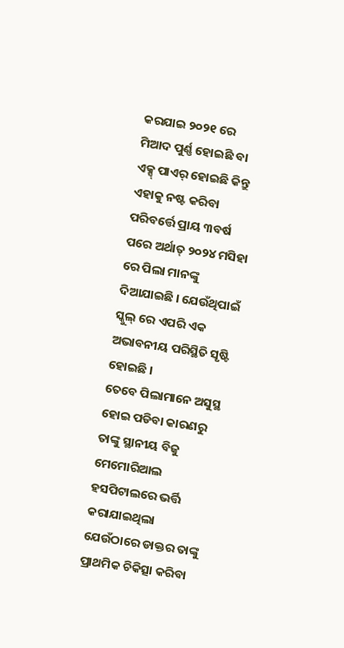କରଯାଇ ୨୦୨୧ ରେ ମିଆଦ ପୁର୍ଣ୍ଣ ହୋଇଛି ବା ଏକ୍ସ୍ ପାଏର୍ ହୋଇଛି କିନ୍ତୁ ଏହାକୁ ନଷ୍ଟ କରିବା ପରିବର୍ତ୍ତେ ପ୍ରାୟ ୩ବର୍ଷ ପରେ ଅର୍ଥାତ୍ ୨୦୨୪ ମସିହା ରେ ପିଲା ମାନଙ୍କୁ ଦିଆଯାଇଛି । ଯେଉଁଥିପାଇଁ ସ୍କୁଲ୍ ରେ ଏପରି ଏକ ଅଭାବନୀୟ ପରିସ୍ଥିତି ସୃଷ୍ଟି ହୋଇଛି ।
ତେବେ ପିଲାମାନେ ଅସୁସ୍ଥ ହୋଇ ପଡିବା କାରଣରୁ ତାଙ୍କୁ ସ୍ଥାନୀୟ ବିଜୁ ମେମୋରିଆଲ ହସପିଟାଲରେ ଭର୍ତ୍ତି କରାଯାଇଥିଲା ଯେଉଁଠାରେ ଡାକ୍ତର ତାଙ୍କୁ ପ୍ରାଥମିକ ଚିକିତ୍ସା କରିବା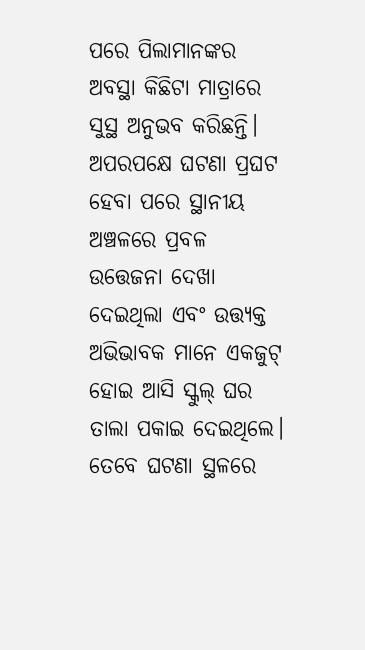ପରେ ପିଲାମାନଙ୍କର ଅବସ୍ଥା କିଛିଟା ମାତ୍ରାରେ ସୁସ୍ଥ ଅନୁଭବ କରିଛନ୍ତି।
ଅପରପକ୍ଷେ ଘଟଣା ପ୍ରଘଟ ହେବା ପରେ ସ୍ଥାନୀୟ ଅଞ୍ଚଳରେ ପ୍ରବଳ ଉତ୍ତେଜନା ଦେଖା ଦେଇଥିଲା ଏବଂ ଉତ୍ତ୍ୟକ୍ତ ଅଭିଭାବକ ମାନେ ଏକଜୁଟ୍ ହୋଇ ଆସି ସ୍କୁଲ୍ ଘର ତାଲା ପକାଇ ଦେଇଥିଲେ। ତେବେ ଘଟଣା ସ୍ଥଳରେ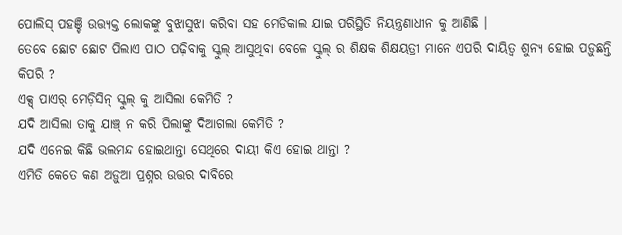ପୋଲିସ୍ ପହଞ୍ଚି ଉତ୍ତ୍ୟକ୍ତ ଲୋକଙ୍କୁ ବୁଝାସୁଝା କରିବା ସହ ମେଡିକାଲ ଯାଇ ପରିସ୍ଥିତି ନିୟନ୍ତ୍ରଣାଧୀନ କୁ ଆଣିଛି ।
ତେବେ ଛୋଟ ଛୋଟ ପିଲାଏ ପାଠ ପଢ଼ିବାକୁ ସ୍କୁଲ୍ ଆସୁଥିବା ବେଳେ ସ୍କୁଲ୍ ର ଶିକ୍ଷକ ଶିକ୍ଷୟତ୍ରୀ ମାନେ ଏପରି ଦାୟିତ୍ଵ ଶୁନ୍ୟ ହୋଇ ପଡ଼ୁଛନ୍ତି କିପରି ?
ଏକ୍ସ୍ ପାଏର୍ ମେଡ଼ିସିନ୍ ସ୍କୁଲ୍ କୁ ଆସିଲା କେମିତି ?
ଯଦି ଆସିଲା ତାକୁ ଯାଞ୍ଚ୍ ନ କରି ପିଲାଙ୍କୁ ଦିଆଗଲା କେମିତି ?
ଯଦି ଏନେଇ କିଛି ଭଲମନ୍ଦ ହୋଇଥାନ୍ତା ସେଥିରେ ଦାୟୀ କିଏ ହୋଇ ଥାନ୍ତା ?
ଏମିତି କେତେ କଣ ଅଡ଼ୁଆ ପ୍ରଶ୍ନର ଉତ୍ତର ଦାବିରେ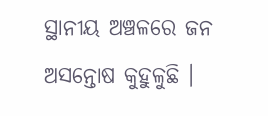ସ୍ଥାନୀୟ ଅଞ୍ଚଳରେ ଜନ ଅସନ୍ତୋଷ କୁହୁଳୁଛି ।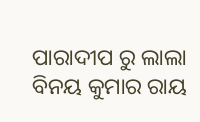ପାରାଦୀପ ରୁ ଲାଲା ବିନୟ କୁମାର ରାୟ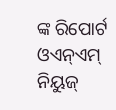ଙ୍କ ରିପୋର୍ଟ ଓଏନ୍ଏମ୍ ନିୟୁଜ୍